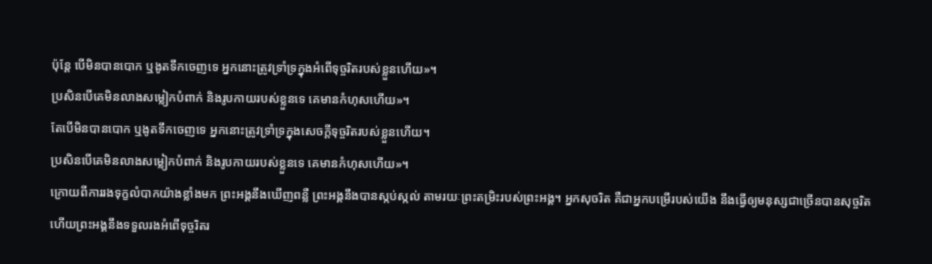ប៉ុន្តែ បើមិនបានបោក ឬងូតទឹកចេញទេ អ្នកនោះត្រូវទ្រាំទ្រក្នុងអំពើទុច្ចរិតរបស់ខ្លួនហើយ»។
ប្រសិនបើគេមិនលាងសម្លៀកបំពាក់ និងរូបកាយរបស់ខ្លួនទេ គេមានកំហុសហើយ»។
តែបើមិនបានបោក ឬងូតទឹកចេញទេ អ្នកនោះត្រូវទ្រាំទ្រក្នុងសេចក្ដីទុច្ចរិតរបស់ខ្លួនហើយ។
ប្រសិនបើគេមិនលាងសម្លៀកបំពាក់ និងរូបកាយរបស់ខ្លួនទេ គេមានកំហុសហើយ»។
ក្រោយពីការរងទុក្ខលំបាកយ៉ាងខ្លាំងមក ព្រះអង្គនឹងឃើញពន្លឺ ព្រះអង្គនឹងបានស្កប់ស្កល់ តាមរយៈព្រះតម្រិះរបស់ព្រះអង្គ។ អ្នកសុចរិត គឺជាអ្នកបម្រើរបស់យើង នឹងធ្វើឲ្យមនុស្សជាច្រើនបានសុច្ចរិត ហើយព្រះអង្គនឹងទទួលរងអំពើទុច្ចរិតរ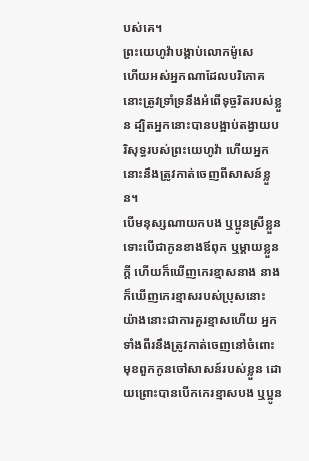បស់គេ។
ព្រះយេហូវ៉ាបង្គាប់លោកម៉ូសេ
ហើយអស់អ្នកណាដែលបរិភោគ នោះត្រូវទ្រាំទ្រនឹងអំពើទុច្ចរិតរបស់ខ្លួន ដ្បិតអ្នកនោះបានបង្អាប់តង្វាយបរិសុទ្ធរបស់ព្រះយេហូវ៉ា ហើយអ្នកនោះនឹងត្រូវកាត់ចេញពីសាសន៍ខ្លួន។
បើមនុស្សណាយកបង ឬប្អូនស្រីខ្លួន ទោះបើជាកូនខាងឪពុក ឬម្តាយខ្លួនក្តី ហើយក៏ឃើញកេរខ្មាសនាង នាងក៏ឃើញកេរខ្មាសរបស់ប្រុសនោះ យ៉ាងនោះជាការគួរខ្មាសហើយ អ្នកទាំងពីរនឹងត្រូវកាត់ចេញនៅចំពោះមុខពួកកូនចៅសាសន៍របស់ខ្លួន ដោយព្រោះបានបើកកេរខ្មាសបង ឬប្អូន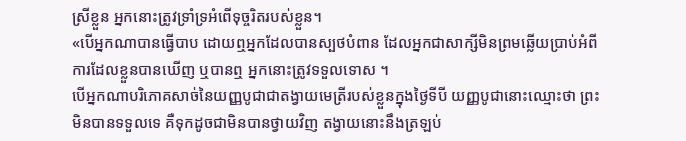ស្រីខ្លួន អ្នកនោះត្រូវទ្រាំទ្រអំពើទុច្ចរិតរបស់ខ្លួន។
«បើអ្នកណាបានធ្វើបាប ដោយឮអ្នកដែលបានស្បថបំពាន ដែលអ្នកជាសាក្សីមិនព្រមឆ្លើយប្រាប់អំពីការដែលខ្លួនបានឃើញ ឬបានឮ អ្នកនោះត្រូវទទួលទោស ។
បើអ្នកណាបរិភោគសាច់នៃយញ្ញបូជាជាតង្វាយមេត្រីរបស់ខ្លួនក្នុងថ្ងៃទីបី យញ្ញបូជានោះឈ្មោះថា ព្រះមិនបានទទួលទេ គឺទុកដូចជាមិនបានថ្វាយវិញ តង្វាយនោះនឹងត្រឡប់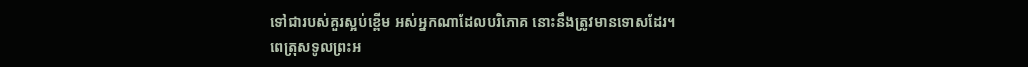ទៅជារបស់គួរស្អប់ខ្ពើម អស់អ្នកណាដែលបរិភោគ នោះនឹងត្រូវមានទោសដែរ។
ពេត្រុសទូលព្រះអ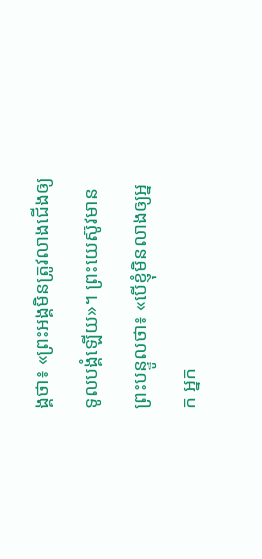ង្គថា៖ «ព្រះអង្គមិនត្រូវលាងជើងឲ្យទូលបង្គំឡើយ»។ ព្រះយេស៊ូវមានព្រះបន្ទូលថា៖ «បើខ្ញុំមិនលាងឲ្យអ្នក អ្នក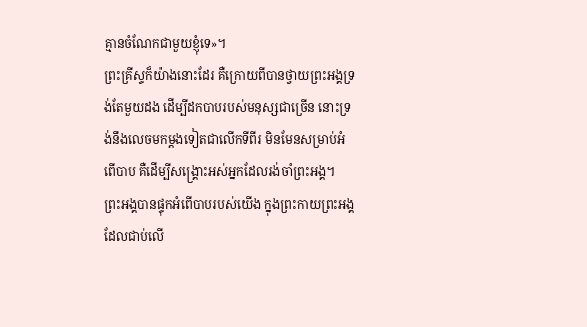គ្មានចំណែកជាមួយខ្ញុំទេ»។
ព្រះគ្រីស្ទក៏យ៉ាងនោះដែរ គឺក្រោយពីបានថ្វាយព្រះអង្គទ្រង់តែមួយដង ដើម្បីដកបាបរបស់មនុស្សជាច្រើន នោះទ្រង់នឹងលេចមកម្ដងទៀតជាលើកទីពីរ មិនមែនសម្រាប់អំពើបាប គឺដើម្បីសង្គ្រោះអស់អ្នកដែលរង់ចាំព្រះអង្គ។
ព្រះអង្គបានផ្ទុកអំពើបាបរបស់យើង ក្នុងព្រះកាយព្រះអង្គ ដែលជាប់លើ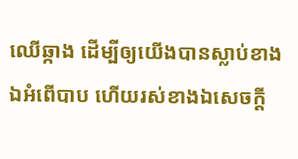ឈើឆ្កាង ដើម្បីឲ្យយើងបានស្លាប់ខាងឯអំពើបាប ហើយរស់ខាងឯសេចក្តី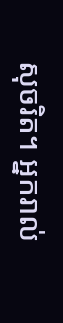សុចរិត។ អ្នករាល់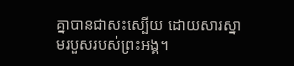គ្នាបានជាសះស្បើយ ដោយសារស្នាមរបួសរបស់ព្រះអង្គ។